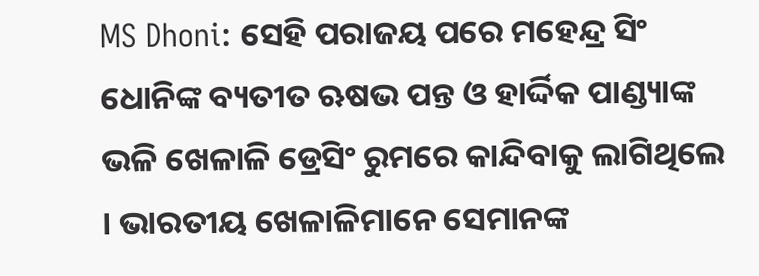MS Dhoni: ସେହି ପରାଜୟ ପରେ ମହେନ୍ଦ୍ର ସିଂ ଧୋନିଙ୍କ ବ୍ୟତୀତ ଋଷଭ ପନ୍ତ ଓ ହାର୍ଦ୍ଦିକ ପାଣ୍ଡ୍ୟାଙ୍କ ଭଳି ଖେଳାଳି ଡ୍ରେସିଂ ରୁମରେ କାନ୍ଦିବାକୁ ଲାଗିଥିଲେ । ଭାରତୀୟ ଖେଳାଳିମାନେ ସେମାନଙ୍କ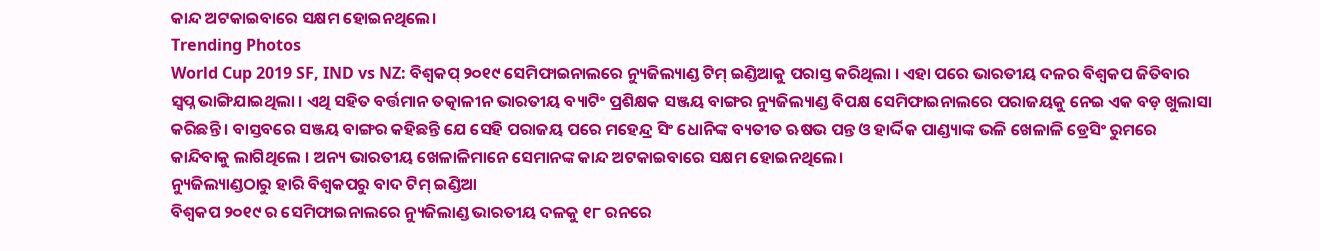କାନ୍ଦ ଅଟକାଇବାରେ ସକ୍ଷମ ହୋଇନଥିଲେ।
Trending Photos
World Cup 2019 SF, IND vs NZ: ବିଶ୍ୱକପ୍ ୨୦୧୯ ସେମିଫାଇନାଲରେ ନ୍ୟୁଜିଲ୍ୟାଣ୍ଡ ଟିମ୍ ଇଣ୍ଡିଆକୁ ପରାସ୍ତ କରିଥିଲା । ଏହା ପରେ ଭାରତୀୟ ଦଳର ବିଶ୍ୱକପ ଜିତିବାର ସ୍ୱପ୍ନ ଭାଙ୍ଗିଯାଇଥିଲା । ଏଥି ସହିତ ବର୍ତ୍ତମାନ ତତ୍କାଳୀନ ଭାରତୀୟ ବ୍ୟାଟିଂ ପ୍ରଶିକ୍ଷକ ସଞ୍ଜୟ ବାଙ୍ଗର ନ୍ୟୁଜିଲ୍ୟାଣ୍ଡ ବିପକ୍ଷ ସେମିଫାଇନାଲରେ ପରାଜୟକୁ ନେଇ ଏକ ବଡ଼ ଖୁଲାସା କରିଛନ୍ତି । ବାସ୍ତବରେ ସଞ୍ଜୟ ବାଙ୍ଗର କହିଛନ୍ତି ଯେ ସେହି ପରାଜୟ ପରେ ମହେନ୍ଦ୍ର ସିଂ ଧୋନିଙ୍କ ବ୍ୟତୀତ ଋଷଭ ପନ୍ତ ଓ ହାର୍ଦ୍ଦିକ ପାଣ୍ଡ୍ୟାଙ୍କ ଭଳି ଖେଳାଳି ଡ୍ରେସିଂ ରୁମରେ କାନ୍ଦିବାକୁ ଲାଗିଥିଲେ । ଅନ୍ୟ ଭାରତୀୟ ଖେଳାଳିମାନେ ସେମାନଙ୍କ କାନ୍ଦ ଅଟକାଇବାରେ ସକ୍ଷମ ହୋଇନଥିଲେ।
ନ୍ୟୁଜିଲ୍ୟାଣ୍ଡଠାରୁ ହାରି ବିଶ୍ୱକପରୁ ବାଦ ଟିମ୍ ଇଣ୍ଡିଆ
ବିଶ୍ୱକପ ୨୦୧୯ ର ସେମିଫାଇନାଲରେ ନ୍ୟୁଜିଲାଣ୍ଡ ଭାରତୀୟ ଦଳକୁ ୧୮ ରନରେ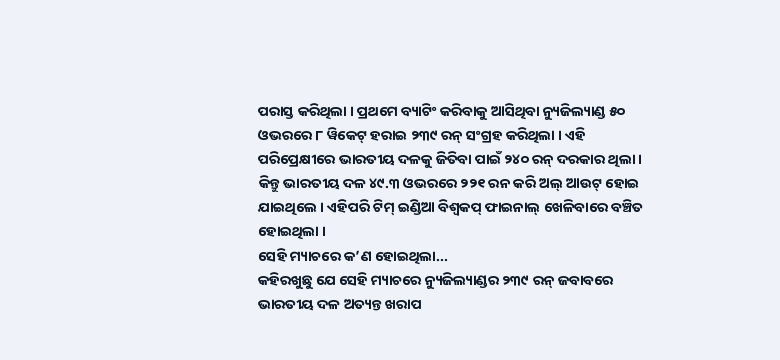ପରାସ୍ତ କରିଥିଲା । ପ୍ରଥମେ ବ୍ୟାଟିଂ କରିବାକୁ ଆସିଥିବା ନ୍ୟୁଜିଲ୍ୟାଣ୍ଡ ୫୦ ଓଭରରେ ୮ ୱିକେଟ୍ ହରାଇ ୨୩୯ ରନ୍ ସଂଗ୍ରହ କରିଥିଲା । ଏହି ପରିପ୍ରେକ୍ଷୀରେ ଭାରତୀୟ ଦଳକୁ ଜିତିବା ପାଇଁ ୨୪୦ ରନ୍ ଦରକାର ଥିଲା । କିନ୍ତୁ ଭାରତୀୟ ଦଳ ୪୯.୩ ଓଭରରେ ୨୨୧ ରନ କରି ଅଲ୍ ଆଉଟ୍ ହୋଇ ଯାଇଥିଲେ । ଏହିପରି ଟିମ୍ ଇଣ୍ଡିଆ ବିଶ୍ୱକପ୍ ଫାଇନାଲ୍ ଖେଳିବାରେ ବଞ୍ଚିତ ହୋଇଥିଲା ।
ସେହି ମ୍ୟାଚରେ କ’ଣ ହୋଇଥିଲା...
କହିରଖୁଛୁ ଯେ ସେହି ମ୍ୟାଚରେ ନ୍ୟୁଜିଲ୍ୟାଣ୍ଡର ୨୩୯ ରନ୍ ଜବାବରେ ଭାରତୀୟ ଦଳ ଅତ୍ୟନ୍ତ ଖରାପ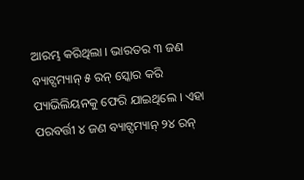ଆରମ୍ଭ କରିଥିଲା । ଭାରତର ୩ ଜଣ ବ୍ୟାଟ୍ସମ୍ୟାନ୍ ୫ ରନ୍ ସ୍କୋର କରି ପ୍ୟାଭିଲିୟନକୁ ଫେରି ଯାଇଥିଲେ । ଏହା ପରବର୍ତ୍ତୀ ୪ ଜଣ ବ୍ୟାଟ୍ସମ୍ୟାନ୍ ୨୪ ରନ୍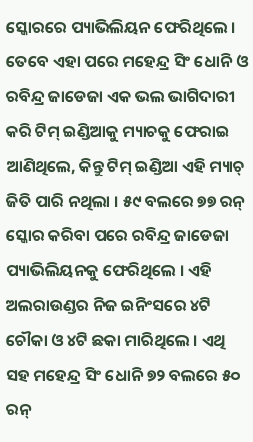ସ୍କୋରରେ ପ୍ୟାଭିଲିୟନ ଫେରିଥିଲେ । ତେବେ ଏହା ପରେ ମହେନ୍ଦ୍ର ସିଂ ଧୋନି ଓ ରବିନ୍ଦ୍ର ଜାଡେଜା ଏକ ଭଲ ଭାଗିଦାରୀ କରି ଟିମ୍ ଇଣ୍ଡିଆକୁ ମ୍ୟାଚକୁ ଫେରାଇ ଆଣିଥିଲେ, କିନ୍ତୁ ଟିମ୍ ଇଣ୍ଡିଆ ଏହି ମ୍ୟାଚ୍ ଜିତି ପାରି ନଥିଲା । ୫୯ ବଲରେ ୭୭ ରନ୍ ସ୍କୋର କରିବା ପରେ ରବିନ୍ଦ୍ର ଜାଡେଜା ପ୍ୟାଭିଲିୟନକୁ ଫେରିଥିଲେ । ଏହି ଅଲରାଉଣ୍ଡର ନିଜ ଇନିଂସରେ ୪ଟି ଚୌକା ଓ ୪ଟି ଛକା ମାରିଥିଲେ । ଏଥି ସହ ମହେନ୍ଦ୍ର ସିଂ ଧୋନି ୭୨ ବଲରେ ୫୦ ରନ୍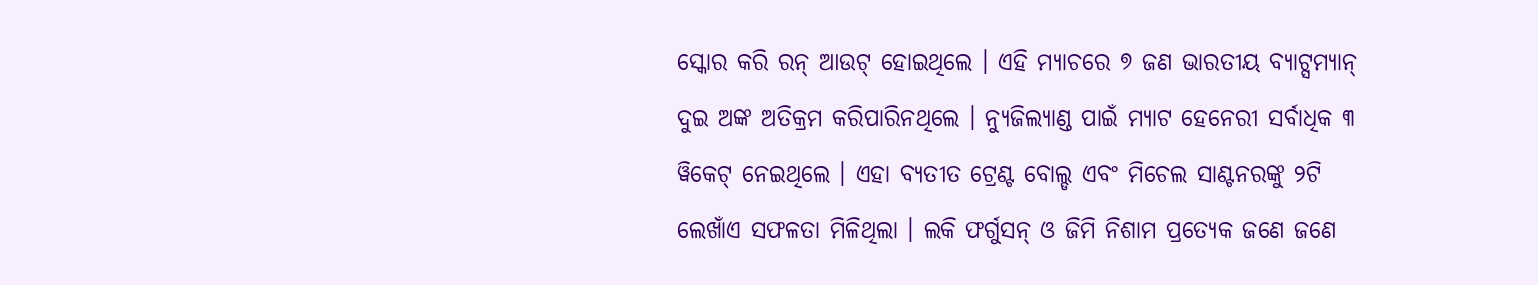ସ୍କୋର କରି ରନ୍ ଆଉଟ୍ ହୋଇଥିଲେ । ଏହି ମ୍ୟାଚରେ ୭ ଜଣ ଭାରତୀୟ ବ୍ୟାଟ୍ସମ୍ୟାନ୍ ଦୁଇ ଅଙ୍କ ଅତିକ୍ରମ କରିପାରିନଥିଲେ । ନ୍ୟୁଜିଲ୍ୟାଣ୍ଡ ପାଇଁ ମ୍ୟାଟ ହେନେରୀ ସର୍ବାଧିକ ୩ ୱିକେଟ୍ ନେଇଥିଲେ । ଏହା ବ୍ୟତୀତ ଟ୍ରେଣ୍ଟ ବୋଲ୍ଡ ଏବଂ ମିଚେଲ ସାଣ୍ଟନରଙ୍କୁ ୨ଟି ଲେଖାଁଏ ସଫଳତା ମିଳିଥିଲା । ଲକି ଫର୍ଗୁସନ୍ ଓ ଜିମି ନିଶାମ ପ୍ରତ୍ୟେକ ଜଣେ ଜଣେ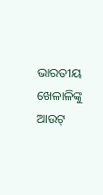ଭାରତୀୟ ଖେଳାଳିଙ୍କୁ ଆଉଟ୍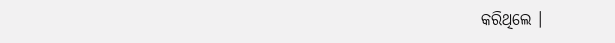କରିଥିଲେ ।